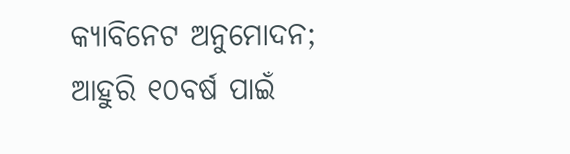କ୍ୟାବିନେଟ ଅନୁମୋଦନ; ଆହୁରି ୧୦ବର୍ଷ ପାଇଁ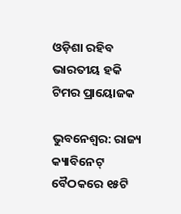ଓଡ଼ିଶା ରହିବ ଭାରତୀୟ ହକି ଟିମର ପ୍ରାୟୋଜକ

ଭୁବନେଶ୍ୱର: ରାଜ୍ୟ କ୍ୟାବିନେଟ୍ ବୈଠକରେ ୧୫ଟି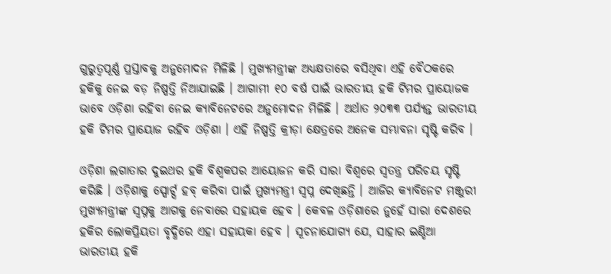ଗୁରୁତ୍ୱପୂର୍ଣ୍ଣ ପ୍ରସ୍ତାବକୁ ଅନୁମୋଦନ ମିଳିଛି । ମୁଖ୍ୟମନ୍ତ୍ରୀଙ୍କ ଅଧ୍ୟକ୍ଷତାରେ ବସିଥିବା ଏହି ବୈଠକରେ ହକିକୁ ନେଇ ବଡ଼ ନିଷ୍ପତ୍ତି ନିଆଯାଇଛି । ଆଗାମୀ ୧୦ ବର୍ଷ ପାଇଁ ଭାରତୀୟ ହକି ଟିମର ପ୍ରାୟୋଜକ ଭାବେ ଓଡ଼ିଶା ରହିବା ନେଇ କ୍ୟାବିନେଟରେ ଅନୁମୋଦନ ମିଳିଛି । ଅର୍ଥାତ ୨୦୩୩ ପର୍ଯ୍ୟନ୍ତ ଭାରତୀୟ ହକି ଟିମର ପ୍ରାୟୋଜ ରହିବ ଓଡ଼ିଶା । ଏହି ନିଷ୍ପତ୍ତି କ୍ରୀଡ଼ା କ୍ଷେତ୍ରରେ ଅନେକ ସମ୍ଭାବନା ସୃଷ୍ଟି କରିବ ।

ଓଡ଼ିଶା ଲଗାତାର ଦୁଇଥର ହକି ବିଶ୍ୱକପର ଆୟୋଜନ କରି ସାରା ବିଶ୍ୱରେ ସ୍ୱତନ୍ତ୍ର ପରିଚୟ ସୃଷ୍ଟି କରିଛି । ଓଡ଼ିଶାକୁ ସ୍ପୋର୍ଟ୍ସ ହବ୍ କରିବା ପାଇଁ ମୁଖ୍ୟମନ୍ତ୍ରୀ ସ୍ୱପ୍ନ ଦେଖିଛନ୍ତି । ଆଜିର କ୍ୟାବିନେଟ ମଞ୍ଜୁରୀ ମୁଖ୍ୟମନ୍ତ୍ରୀଙ୍କ ସ୍ୱପ୍ନକୁ ଆଗକୁ ନେବାରେ ସହାୟକ ହେବ । କେବଳ ଓଡ଼ିଶାରେ ନୁହେଁ ସାରା ଦେଶରେ ହକିର ଲୋକପ୍ରିୟତା ବୃଦ୍ଧିରେ ଏହା ସହାୟକା ହେବ । ସୂଚନାଯୋଗ୍ୟ ଯେ, ସାହାର ଇଣ୍ଡିଆ ଭାରତୀୟ ହକି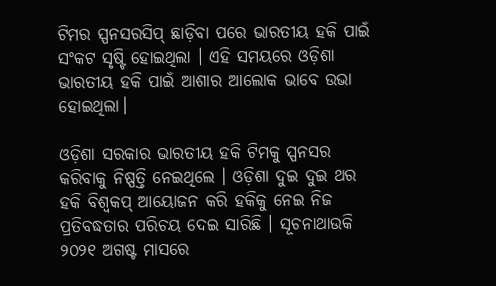ଟିମର ସ୍ପନସରସିପ୍ ଛାଡ଼ିବା ପରେ ଭାରତୀୟ ହକି ପାଇଁ ସଂକଟ ସୃଷ୍ଟି ହୋଇଥିଲା । ଏହି ସମୟରେ ଓଡ଼ିଶା ଭାରତୀୟ ହକି ପାଇଁ ଆଶାର ଆଲୋକ ଭାବେ ଉଭା ହୋଇଥିଲା।

ଓଡ଼ିଶା ସରକାର ଭାରତୀୟ ହକି ଟିମକୁ ସ୍ପନସର କରିବାକୁ ନିଷ୍ପତ୍ତି ନେଇଥିଲେ । ଓଡ଼ିଶା ଦୁଇ ଦୁଇ ଥର ହକି ବିଶ୍ୱକପ୍ ଆୟୋଜନ କରି ହକିକୁ ନେଇ ନିଜ ପ୍ରତିବଦ୍ଧତାର ପରିଚୟ ଦେଇ ସାରିଛି । ସୂଚନାଥାଉକି ୨୦୨୧ ଅଗଷ୍ଟ ମାସରେ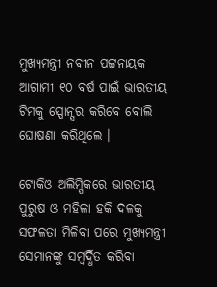ମୁଖ୍ୟମନ୍ତ୍ରୀ ନବୀନ ପଟ୍ଟନାୟକ ଆଗାମୀ ୧୦ ବର୍ଷ ପାଇଁ ଭାରତୀୟ ଟିମକୁ ସ୍ପୋନ୍ସର କରିବେ ବୋଲି ଘୋଷଣା କରିଥିଲେ ।

ଟୋକିଓ ଅଲିମ୍ପିକରେ ଭାରତୀୟ ପୁରୁଷ ଓ ମହିଳା ହକି ଦଳକୁ ସଫଳତା ମିଳିବା ପରେ ମୁଖ୍ୟମନ୍ତ୍ରୀ ସେମାନଙ୍କୁ ସମ୍ବର୍ଦ୍ଧିତ କରିବା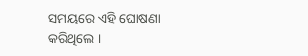ସମୟରେ ଏହି ଘୋଷଣା କରିଥିଲେ ।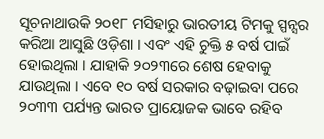ସୂଚନାଥାଉକି ୨୦୧୮ ମସିହାରୁ ଭାରତୀୟ ଟିମକୁ ସ୍ପନ୍ସର କରିଆ ଆସୁଛି ଓଡ଼ିଶା । ଏବଂ ଏହି ଚୁକ୍ତି ୫ ବର୍ଷ ପାଇଁ ହୋଇଥିଲା । ଯାହାକି ୨୦୨୩ରେ ଶେଷ ହେବାକୁ ଯାଉଥିଲା । ଏବେ ୧୦ ବର୍ଷ ସରକାର ବଢ଼ାଇବା ପରେ ୨୦୩୩ ପର୍ଯ୍ୟନ୍ତ ଭାରତ ପ୍ରାୟୋଜକ ଭାବେ ରହିବ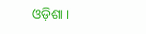ଓଡ଼ିଶା ।